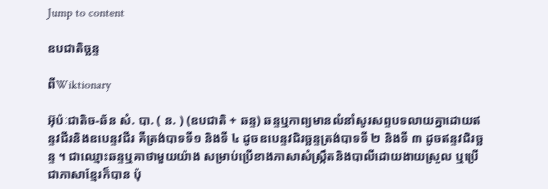Jump to content

ឧបជាតិច្ឆន្ទ

ពីWiktionary

អ៊ុប៉ៈជាតិច-ឆ័ន សំ. បា. ( ន. ) (ឧបជាតិ + ឆន្ទ) ឆន្ទឬកាព្យមានលំនាំសូរសព្ទបទលាយគ្នាដោយឥន្ទវជីរនិងឧបេន្ទវជីរ គឺត្រង់បាទទី១ និងទី ៤ ដូចឧបេន្ទវជិរច្ឆន្ទត្រង់បាទទី ២ និងទី ៣ ដូចឥន្ទវជិរច្ឆន្ទ ។ ជាឈ្មោះឆន្ទឬគាថាមួយយ៉ាង សម្រាប់ប្រើខាងភាសាសំស្រ្កឹតនិងបាលីដោយងាយស្រួល ឬប្រើជាភាសាខ្មែរក៏បាន ប៉ុ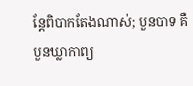ន្តែពិបាកតែងណាស់; បួនបាទ គឺបួនឃ្លាកាព្យ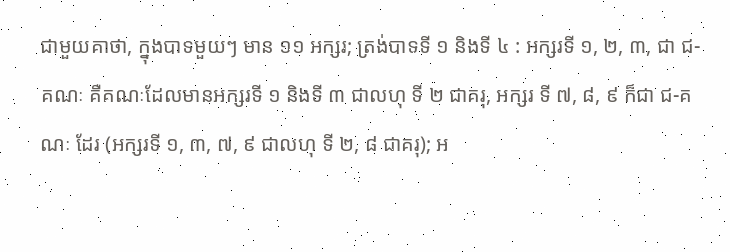ជាមួយគាថា, ក្នុងបាទមួយៗ មាន ១១ អក្សរ; ត្រង់បាទទី ១ និងទី ៤ : អក្សរទី ១, ២, ៣, ជា ជ-គណៈ គឺគណៈដែលមានអក្សរទី ១ និងទី ៣ ជាលហុ ទី ២ ជាគរុ, អក្សរ ទី ៧, ៨, ៩ ក៏ជា ជ-គណៈ ដែរ (អក្សរទី ១, ៣, ៧, ៩ ជាលហុ ទី ២, ៨ ជាគរុ); អ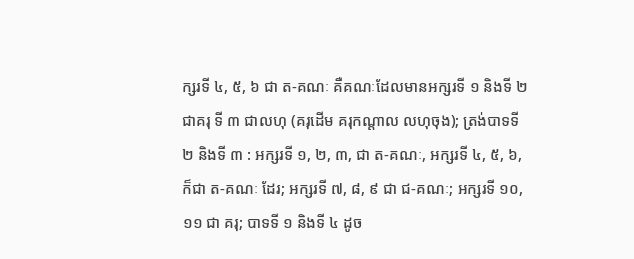ក្សរទី ៤, ៥, ៦ ជា ត-គណៈ គឺគណៈដែលមានអក្សរទី ១ និងទី ២ ជាគរុ ទី ៣ ជាលហុ (គរុដើម គរុកណ្តាល លហុចុង); ត្រង់បាទទី ២ និងទី ៣ : អក្សរទី ១, ២, ៣, ជា ត-គណៈ, អក្សរទី ៤, ៥, ៦, ក៏ជា ត-គណៈ ដែរ; អក្សរទី ៧, ៨, ៩ ជា ជ-គណៈ; អក្សរទី ១០, ១១ ជា គរុ; បាទទី ១ និងទី ៤ ដូច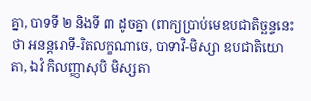គ្នា, បាទទី ២ និងទី ៣ ដូចគ្នា (ពាក្យប្រាប់មេឧបជាតិច្ឆន្ទនេះថា អនន្តរោទី-រិតលក្ខណាចេ, បាទាវិ-មិស្សា ឧបជាតិយោ តា, ឯវំ កិលញ្ញាសុបិ មិស្សតា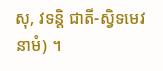សុ, វទន្តិ ជាតី-ស្វិទមេវ នាមំ) ។